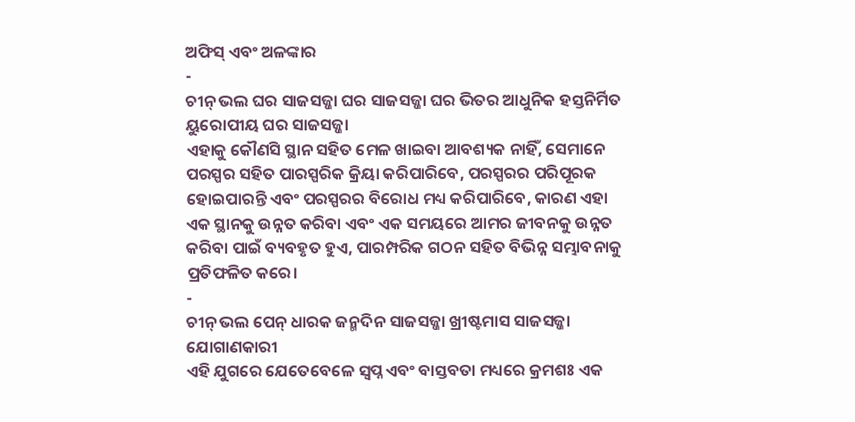ଅଫିସ୍ ଏବଂ ଅଳଙ୍କାର
-
ଚୀନ୍ ଭଲ ଘର ସାଜସଜ୍ଜା ଘର ସାଜସଜ୍ଜା ଘର ଭିତର ଆଧୁନିକ ହସ୍ତନିର୍ମିତ ୟୁରୋପୀୟ ଘର ସାଜସଜ୍ଜା
ଏହାକୁ କୌଣସି ସ୍ଥାନ ସହିତ ମେଳ ଖାଇବା ଆବଶ୍ୟକ ନାହିଁ, ସେମାନେ ପରସ୍ପର ସହିତ ପାରସ୍ପରିକ କ୍ରିୟା କରିପାରିବେ, ପରସ୍ପରର ପରିପୂରକ ହୋଇପାରନ୍ତି ଏବଂ ପରସ୍ପରର ବିରୋଧ ମଧ୍ୟ କରିପାରିବେ, କାରଣ ଏହା ଏକ ସ୍ଥାନକୁ ଉନ୍ନତ କରିବା ଏବଂ ଏକ ସମୟରେ ଆମର ଜୀବନକୁ ଉନ୍ନତ କରିବା ପାଇଁ ବ୍ୟବହୃତ ହୁଏ, ପାରମ୍ପରିକ ଗଠନ ସହିତ ବିଭିନ୍ନ ସମ୍ଭାବନାକୁ ପ୍ରତିଫଳିତ କରେ।
-
ଚୀନ୍ ଭଲ ପେନ୍ ଧାରକ ଜନ୍ମଦିନ ସାଜସଜ୍ଜା ଖ୍ରୀଷ୍ଟମାସ ସାଜସଜ୍ଜା ଯୋଗାଣକାରୀ
ଏହି ଯୁଗରେ ଯେତେବେଳେ ସ୍ୱପ୍ନ ଏବଂ ବାସ୍ତବତା ମଧ୍ୟରେ କ୍ରମଶଃ ଏକ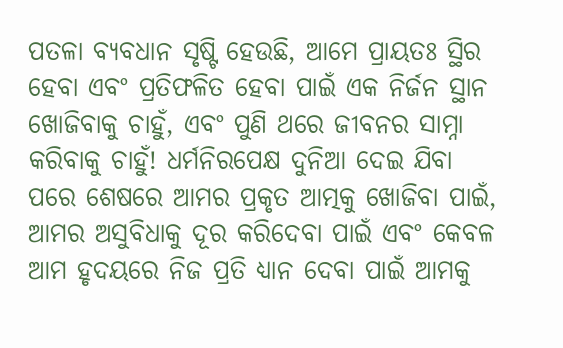ପତଳା ବ୍ୟବଧାନ ସୃଷ୍ଟି ହେଉଛି, ଆମେ ପ୍ରାୟତଃ ସ୍ଥିର ହେବା ଏବଂ ପ୍ରତିଫଳିତ ହେବା ପାଇଁ ଏକ ନିର୍ଜନ ସ୍ଥାନ ଖୋଜିବାକୁ ଚାହୁଁ, ଏବଂ ପୁଣି ଥରେ ଜୀବନର ସାମ୍ନା କରିବାକୁ ଚାହୁଁ! ଧର୍ମନିରପେକ୍ଷ ଦୁନିଆ ଦେଇ ଯିବା ପରେ ଶେଷରେ ଆମର ପ୍ରକୃତ ଆତ୍ମକୁ ଖୋଜିବା ପାଇଁ, ଆମର ଅସୁବିଧାକୁ ଦୂର କରିଦେବା ପାଇଁ ଏବଂ କେବଳ ଆମ ହୃଦୟରେ ନିଜ ପ୍ରତି ଧ୍ୟାନ ଦେବା ପାଇଁ ଆମକୁ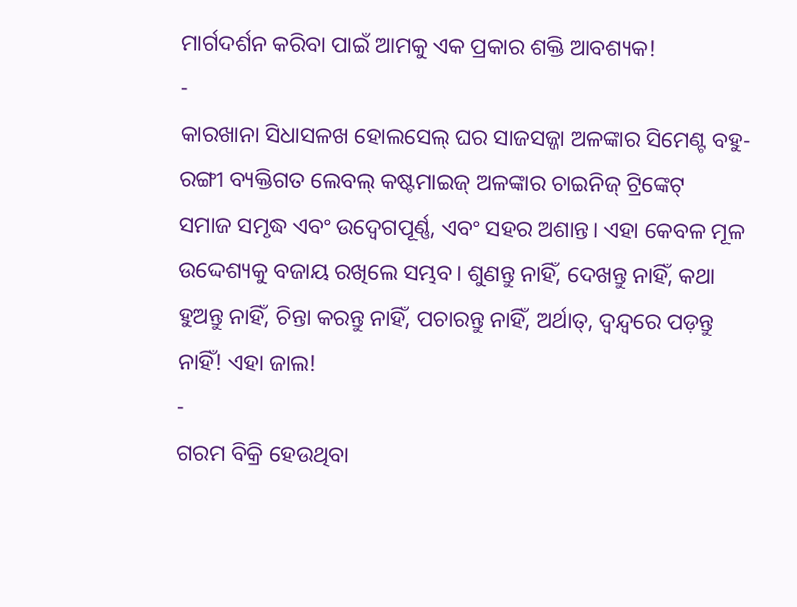ମାର୍ଗଦର୍ଶନ କରିବା ପାଇଁ ଆମକୁ ଏକ ପ୍ରକାର ଶକ୍ତି ଆବଶ୍ୟକ!
-
କାରଖାନା ସିଧାସଳଖ ହୋଲସେଲ୍ ଘର ସାଜସଜ୍ଜା ଅଳଙ୍କାର ସିମେଣ୍ଟ ବହୁ-ରଙ୍ଗୀ ବ୍ୟକ୍ତିଗତ ଲେବଲ୍ କଷ୍ଟମାଇଜ୍ ଅଳଙ୍କାର ଚାଇନିଜ୍ ଟ୍ରିଙ୍କେଟ୍
ସମାଜ ସମୃଦ୍ଧ ଏବଂ ଉଦ୍ବେଗପୂର୍ଣ୍ଣ, ଏବଂ ସହର ଅଶାନ୍ତ। ଏହା କେବଳ ମୂଳ ଉଦ୍ଦେଶ୍ୟକୁ ବଜାୟ ରଖିଲେ ସମ୍ଭବ। ଶୁଣନ୍ତୁ ନାହିଁ, ଦେଖନ୍ତୁ ନାହିଁ, କଥା ହୁଅନ୍ତୁ ନାହିଁ, ଚିନ୍ତା କରନ୍ତୁ ନାହିଁ, ପଚାରନ୍ତୁ ନାହିଁ, ଅର୍ଥାତ୍, ଦ୍ୱନ୍ଦ୍ୱରେ ପଡ଼ନ୍ତୁ ନାହିଁ! ଏହା ଜାଲ!
-
ଗରମ ବିକ୍ରି ହେଉଥିବା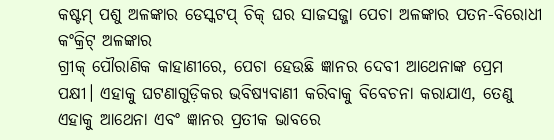କଷ୍ଟମ୍ ପଶୁ ଅଳଙ୍କାର ଡେସ୍କଟପ୍ ଚିକ୍ ଘର ସାଜସଜ୍ଜା ପେଚା ଅଳଙ୍କାର ପତନ-ବିରୋଧୀ କଂକ୍ରିଟ୍ ଅଳଙ୍କାର
ଗ୍ରୀକ୍ ପୌରାଣିକ କାହାଣୀରେ, ପେଚା ହେଉଛି ଜ୍ଞାନର ଦେବୀ ଆଥେନାଙ୍କ ପ୍ରେମ ପକ୍ଷୀ। ଏହାକୁ ଘଟଣାଗୁଡ଼ିକର ଭବିଷ୍ୟବାଣୀ କରିବାକୁ ବିବେଚନା କରାଯାଏ, ତେଣୁ ଏହାକୁ ଆଥେନା ଏବଂ ଜ୍ଞାନର ପ୍ରତୀକ ଭାବରେ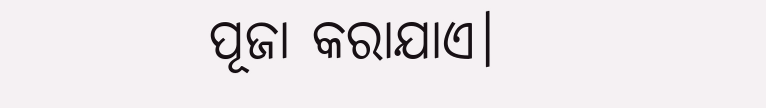ପୂଜା କରାଯାଏ।